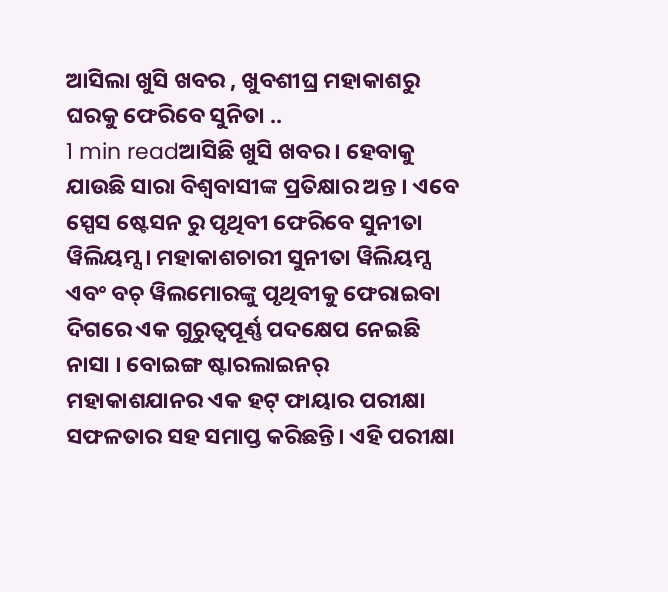ଆସିଲା ଖୁସି ଖବର , ଖୁବଶୀଘ୍ର ମହାକାଶରୁ ଘରକୁ ଫେରିବେ ସୁନିତା ..
1 min readଆସିଛି ଖୁସି ଖବର । ହେବାକୁ ଯାଉଛି ସାରା ବିଶ୍ୱବାସୀଙ୍କ ପ୍ରତିକ୍ଷାର ଅନ୍ତ । ଏବେ ସ୍ପେସ ଷ୍ଟେସନ ରୁ ପୃଥିବୀ ଫେରିବେ ସୁନୀତା ୱିଲିୟମ୍ସ । ମହାକାଶଚାରୀ ସୁନୀତା ୱିଲିୟମ୍ସ ଏବଂ ବଚ୍ ୱିଲମୋରଙ୍କୁ ପୃଥିବୀକୁ ଫେରାଇବା ଦିଗରେ ଏକ ଗୁରୁତ୍ୱପୂର୍ଣ୍ଣ ପଦକ୍ଷେପ ନେଇଛି ନାସା । ବୋଇଙ୍ଗ ଷ୍ଟାରଲାଇନର୍ ମହାକାଶଯାନର ଏକ ହଟ୍ ଫାୟାର ପରୀକ୍ଷା ସଫଳତାର ସହ ସମାପ୍ତ କରିଛନ୍ତି। ଏହି ପରୀକ୍ଷା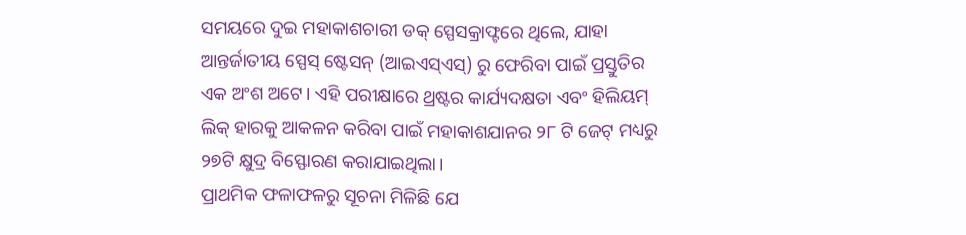ସମୟରେ ଦୁଇ ମହାକାଶଚାରୀ ଡକ୍ ସ୍ପେସକ୍ରାଫ୍ଟରେ ଥିଲେ, ଯାହା ଆନ୍ତର୍ଜାତୀୟ ସ୍ପେସ୍ ଷ୍ଟେସନ୍ (ଆଇଏସ୍ଏସ୍) ରୁ ଫେରିବା ପାଇଁ ପ୍ରସ୍ତୁତିର ଏକ ଅଂଶ ଅଟେ। ଏହି ପରୀକ୍ଷାରେ ଥ୍ରଷ୍ଟର କାର୍ଯ୍ୟଦକ୍ଷତା ଏବଂ ହିଲିୟମ୍ ଲିକ୍ ହାରକୁ ଆକଳନ କରିବା ପାଇଁ ମହାକାଶଯାନର ୨୮ ଟି ଜେଟ୍ ମଧ୍ୟରୁ ୨୭ଟି କ୍ଷୁଦ୍ର ବିସ୍ଫୋରଣ କରାଯାଇଥିଲା।
ପ୍ରାଥମିକ ଫଳାଫଳରୁ ସୂଚନା ମିଳିଛି ଯେ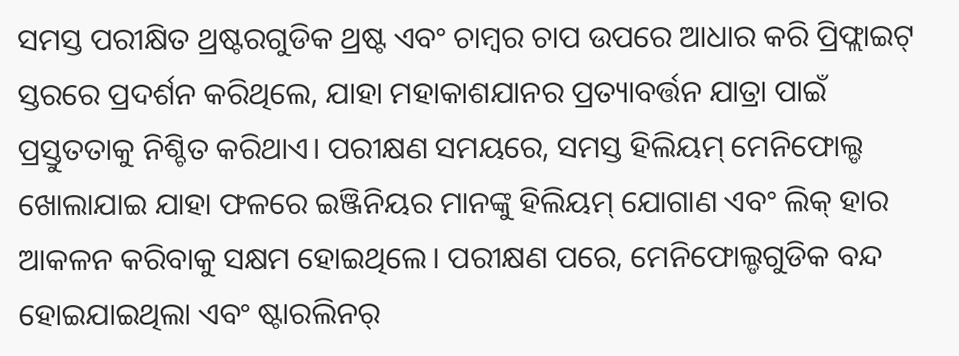ସମସ୍ତ ପରୀକ୍ଷିତ ଥ୍ରଷ୍ଟରଗୁଡିକ ଥ୍ରଷ୍ଟ ଏବଂ ଚାମ୍ବର ଚାପ ଉପରେ ଆଧାର କରି ପ୍ରିଫ୍ଲାଇଟ୍ ସ୍ତରରେ ପ୍ରଦର୍ଶନ କରିଥିଲେ, ଯାହା ମହାକାଶଯାନର ପ୍ରତ୍ୟାବର୍ତ୍ତନ ଯାତ୍ରା ପାଇଁ ପ୍ରସ୍ତୁତତାକୁ ନିଶ୍ଚିତ କରିଥାଏ। ପରୀକ୍ଷଣ ସମୟରେ, ସମସ୍ତ ହିଲିୟମ୍ ମେନିଫୋଲ୍ଡ ଖୋଲାଯାଇ ଯାହା ଫଳରେ ଇଞ୍ଜିନିୟର ମାନଙ୍କୁ ହିଲିୟମ୍ ଯୋଗାଣ ଏବଂ ଲିକ୍ ହାର ଆକଳନ କରିବାକୁ ସକ୍ଷମ ହୋଇଥିଲେ। ପରୀକ୍ଷଣ ପରେ, ମେନିଫୋଲ୍ଡଗୁଡିକ ବନ୍ଦ ହୋଇଯାଇଥିଲା ଏବଂ ଷ୍ଟାରଲିନର୍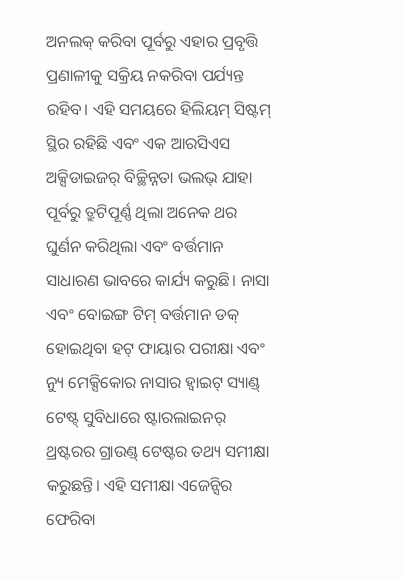ଅନଲକ୍ କରିବା ପୂର୍ବରୁ ଏହାର ପ୍ରବୃତ୍ତି ପ୍ରଣାଳୀକୁ ସକ୍ରିୟ ନକରିବା ପର୍ଯ୍ୟନ୍ତ ରହିବ। ଏହି ସମୟରେ ହିଲିୟମ୍ ସିଷ୍ଟମ୍ ସ୍ଥିର ରହିଛି ଏବଂ ଏକ ଆରସିଏସ ଅକ୍ସିଡାଇଜର୍ ବିଚ୍ଛିନ୍ନତା ଭଲଭ୍ ଯାହା ପୂର୍ବରୁ ତ୍ରୁଟିପୂର୍ଣ୍ଣ ଥିଲା ଅନେକ ଥର ଘୁର୍ଣନ କରିଥିଲା ଏବଂ ବର୍ତ୍ତମାନ ସାଧାରଣ ଭାବରେ କାର୍ଯ୍ୟ କରୁଛି। ନାସା ଏବଂ ବୋଇଙ୍ଗ ଟିମ୍ ବର୍ତ୍ତମାନ ଡକ୍ ହୋଇଥିବା ହଟ୍ ଫାୟାର ପରୀକ୍ଷା ଏବଂ ନ୍ୟୁ ମେକ୍ସିକୋର ନାସାର ହ୍ୱାଇଟ୍ ସ୍ୟାଣ୍ଡ୍ ଟେଷ୍ଟ୍ ସୁବିଧାରେ ଷ୍ଟାରଲାଇନର୍ ଥ୍ରଷ୍ଟରର ଗ୍ରାଉଣ୍ଡ୍ ଟେଷ୍ଟର ତଥ୍ୟ ସମୀକ୍ଷା କରୁଛନ୍ତି। ଏହି ସମୀକ୍ଷା ଏଜେନ୍ସିର ଫେରିବା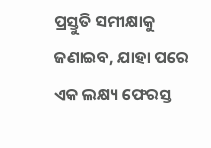ପ୍ରସ୍ତୁତି ସମୀକ୍ଷାକୁ ଜଣାଇବ, ଯାହା ପରେ ଏକ ଲକ୍ଷ୍ୟ ଫେରସ୍ତ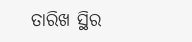ତାରିଖ ସ୍ଥିର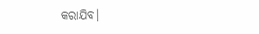କରାଯିବ।